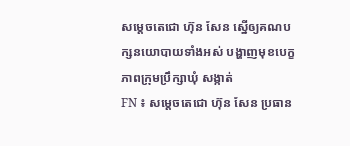សម្តេចតេជោ ហ៊ុន សែន ស្នើឲ្យគណបក្សនយោបាយទាំងអស់ បង្ហាញមុខបេក្ខភាពក្រុមប្រឹក្សាឃុំ សង្កាត់
FN ៖ សម្តេចតេជោ ហ៊ុន សែន ប្រធាន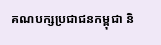គណបក្សប្រជាជនកម្ពុជា និ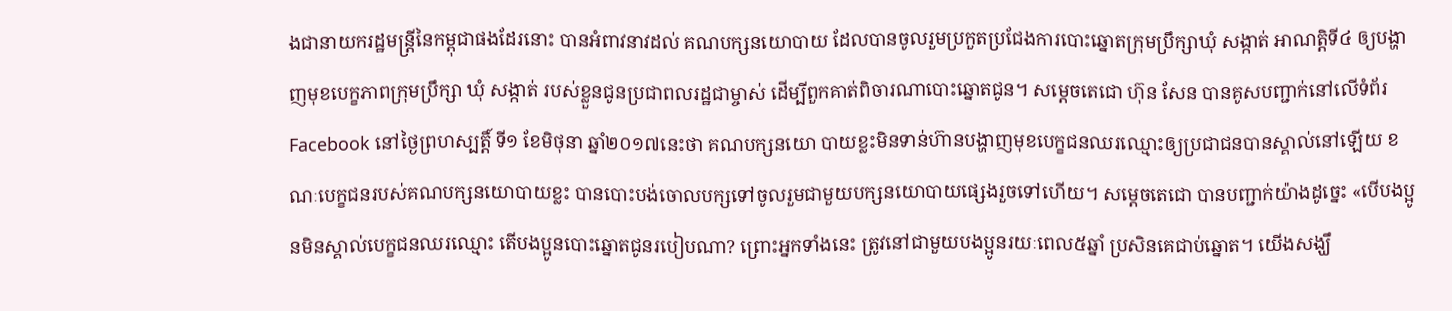ងជានាយករដ្ឋមន្រ្តីនៃកម្ពុជាផងដែរនោះ បានអំពាវនាវដល់ គណបក្សនយោបាយ ដែលបានចូលរួមប្រកួតប្រជែងការបោះឆ្នោតក្រុមប្រឹក្សាឃុំ សង្កាត់ អាណត្តិទី៤ ឲ្យបង្ហាញមុខបេក្ខភាពក្រុមប្រឹក្សា ឃុំ សង្កាត់ របស់ខ្លួនជូនប្រជាពលរដ្ឋជាម្ចាស់ ដើម្បីពួកគាត់ពិចារណាបោះឆ្នោតជូន។ សម្តេចតេជោ ហ៊ុន សែន បានគូសបញ្ជាក់នៅលើទំព័រ Facebook នៅថ្ងៃព្រហស្បត្តិ៍ ទី១ ខែមិថុនា ឆ្នាំ២០១៧នេះថា គណបក្សនយោ បាយខ្លះមិនទាន់ហ៊ានបង្ហាញមុខបេក្ខជនឈរឈ្មោះឲ្យប្រជាជនបានស្គាល់នៅឡើយ ខណៈបេក្ខជនរបស់គណបក្សនយោបាយខ្លះ បានបោះបង់ចោលបក្សទៅចូលរួមជាមួយបក្សនយោបាយផ្សេងរួចទៅហើយ។ សម្តេចតេជោ បានបញ្ជាក់យ៉ាងដូច្នេះ «បើបងប្អូនមិនស្គាល់បេក្ខជនឈរឈ្មោះ តើបងប្អូនបោះឆ្នោតជូនរបៀបណា? ព្រោះអ្នកទាំងនេះ ត្រូវនៅជាមួយបងប្អូនរយៈពេល៥ឆ្នាំ ប្រសិនគេជាប់ឆ្នោត។ យើងសង្ឃឹ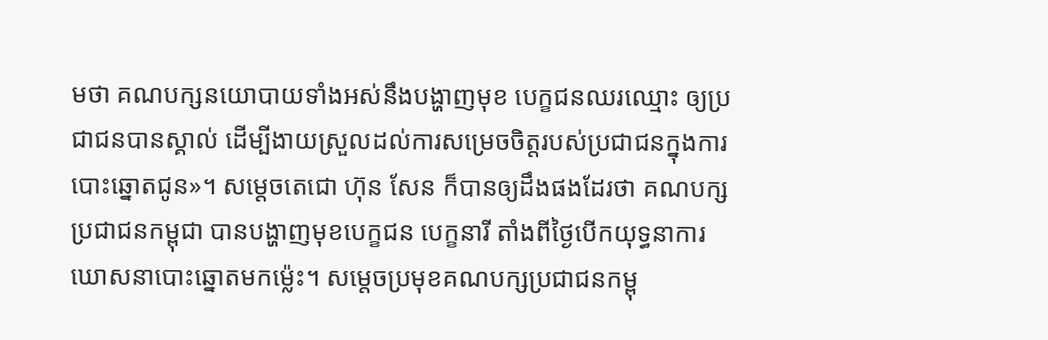មថា គណបក្សនយោបាយទាំងអស់នឹងបង្ហាញមុខ បេក្ខជនឈរឈ្មោះ ឲ្យប្រជាជនបានស្គាល់ ដើម្បីងាយស្រួលដល់ការសម្រេចចិត្តរបស់ប្រជាជនក្នុងការបោះឆ្នោតជូន»។ សម្តេចតេជោ ហ៊ុន សែន ក៏បានឲ្យដឹងផងដែរថា គណបក្សប្រជាជនកម្ពុជា បានបង្ហាញមុខបេក្ខជន បេក្ខនារី តាំងពីថ្ងៃបើកយុទ្ធនាការ ឃោសនាបោះឆ្នោតមកម្ល៉េះ។ សម្តេចប្រមុខគណបក្សប្រជាជនកម្ពុ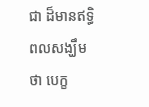ជា ដ៏មានឥទ្ធិពលសង្ឃឹមថា បេក្ខ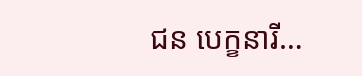ជន បេក្ខនារី…